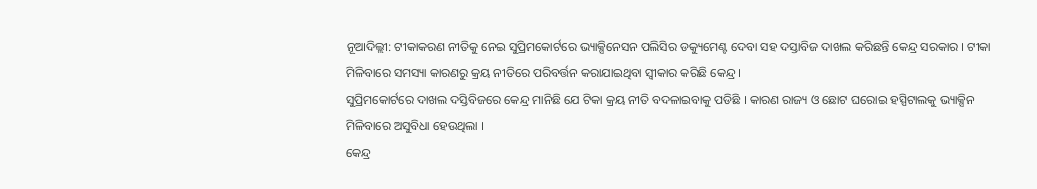ନୂଆଦିଲ୍ଲୀ: ଟୀକାକରଣ ନୀତିକୁ ନେଇ ସୁପ୍ରିମକୋର୍ଟରେ ଭ୍ୟାକ୍ସିନେସନ ପଲିସିର ଡକ୍ୟୁମେଣ୍ଟ ଦେବା ସହ ଦସ୍ତାବିଜ ଦାଖଲ କରିଛନ୍ତି କେନ୍ଦ୍ର ସରକାର । ଟୀକା ମିଳିବାରେ ସମସ୍ୟା କାରଣରୁ କ୍ରୟ ନୀତିରେ ପରିବର୍ତ୍ତନ କରାଯାଇଥିବା ସ୍ବୀକାର କରିଛି କେନ୍ଦ୍ର ।
ସୁପ୍ରିମକୋର୍ଟରେ ଦାଖଲ ଦସ୍ତିବିଜରେ କେନ୍ଦ୍ର ମାନିଛି ଯେ ଟିକା କ୍ରୟ ନୀତି ବଦଳାଇବାକୁ ପଡିଛି । କାରଣ ରାଜ୍ୟ ଓ ଛୋଟ ଘରୋଇ ହସ୍ପିଟାଲକୁ ଭ୍ୟାକ୍ସିନ ମିଳିବାରେ ଅସୁବିଧା ହେଉଥିଲା ।
କେନ୍ଦ୍ର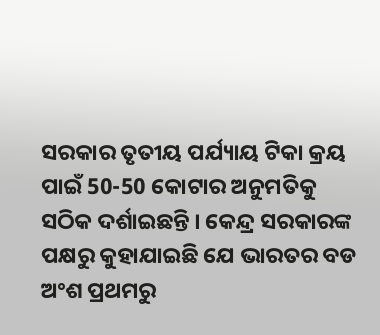ସରକାର ତୃତୀୟ ପର୍ଯ୍ୟାୟ ଟିକା କ୍ରୟ ପାଇଁ 50-50 କୋଟାର ଅନୁମତିକୁ ସଠିକ ଦର୍ଶାଇଛନ୍ତି । କେନ୍ଦ୍ର ସରକାରଙ୍କ ପକ୍ଷରୁ କୁହାଯାଇଛି ଯେ ଭାରତର ବଡ ଅଂଶ ପ୍ରଥମରୁ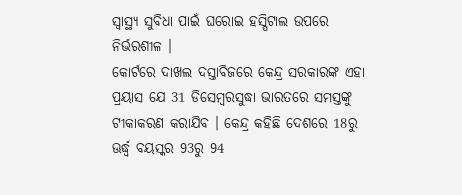ସ୍ବାସ୍ଥ୍ୟ ସୁବିଧା ପାଇଁ ଘରୋଇ ହସ୍ପିଟାଲ ଉପରେ ନିର୍ଭରଶୀଳ ।
କୋର୍ଟରେ ଦାଖଲ ଦସ୍ତାବିଜରେ କେନ୍ଦ୍ର ସରକାରଙ୍କ ଏହା ପ୍ରୟାସ ଯେ 31 ଡିସେମ୍ବରସୁଦ୍ଧା ଭାରତରେ ସମସ୍ତଙ୍କୁ ଟୀକାକରଣ କରାଯିବ । କେନ୍ଦ୍ର କହିଛି ଦେଶରେ 18ରୁ ଊର୍ଦ୍ଧ୍ବ ବୟସ୍କର 93ରୁ 94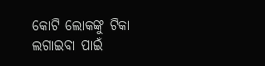କୋଟି ଲୋକଙ୍କୁ ଟିକା ଲଗାଇବା ପାଇଁ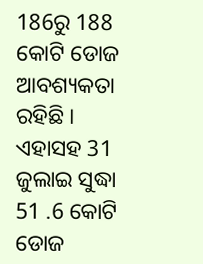186ରୁ 188 କୋଟି ଡୋଜ ଆବଶ୍ୟକତା ରହିଛି । ଏହାସହ 31 ଜୁଲାଇ ସୁଦ୍ଧା 51 .6 କୋଟି ଡୋଜ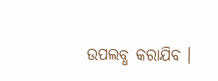ଉପଲବ୍ଧ କରାଯିବ ।